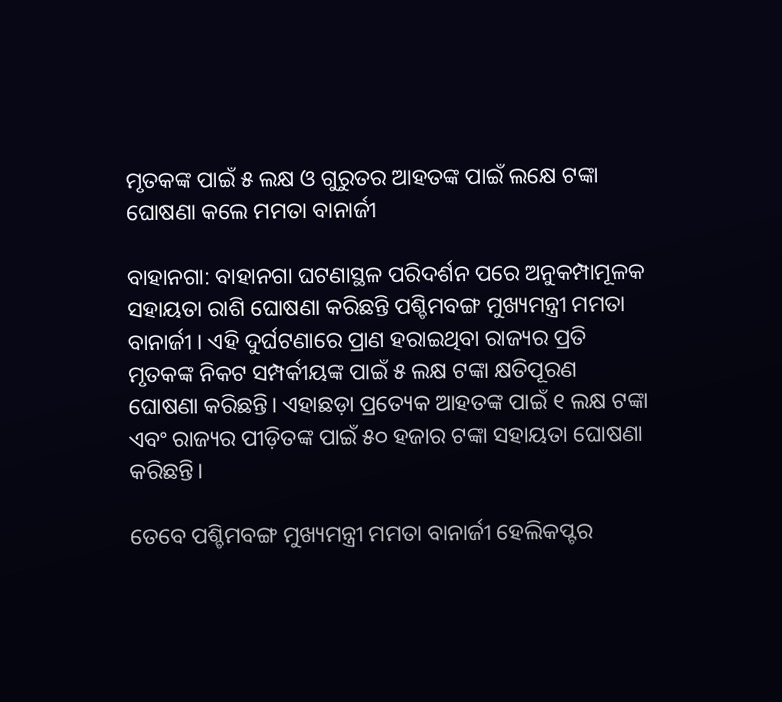ମୃତକଙ୍କ ପାଇଁ ୫ ଲକ୍ଷ ଓ ଗୁରୁତର ଆହତଙ୍କ ପାଇଁ ଲକ୍ଷେ ଟଙ୍କା ଘୋଷଣା କଲେ ମମତା ବାନାର୍ଜୀ

ବାହାନଗା: ବାହାନଗା ଘଟଣାସ୍ଥଳ ପରିଦର୍ଶନ ପରେ ଅନୁକମ୍ପାମୂଳକ ସହାୟତା ରାଶି ଘୋଷଣା କରିଛନ୍ତି ପଶ୍ଚିମବଙ୍ଗ ମୁଖ୍ୟମନ୍ତ୍ରୀ ମମତା ବାନାର୍ଜୀ । ଏହି ଦୁର୍ଘଟଣାରେ ପ୍ରାଣ ହରାଇଥିବା ରାଜ୍ୟର ପ୍ରତି ମୃତକଙ୍କ ନିକଟ ସମ୍ପର୍କୀୟଙ୍କ ପାଇଁ ୫ ଲକ୍ଷ ଟଙ୍କା କ୍ଷତିପୂରଣ ଘୋଷଣା କରିଛନ୍ତି। ଏହାଛଡ଼ା ପ୍ରତ୍ୟେକ ଆହତଙ୍କ ପାଇଁ ୧ ଲକ୍ଷ ଟଙ୍କା ଏବଂ ରାଜ୍ୟର ପୀଡ଼ିତଙ୍କ ପାଇଁ ୫୦ ହଜାର ଟଙ୍କା ସହାୟତା ଘୋଷଣା କରିଛନ୍ତି।

ତେବେ ପଶ୍ଚିମବଙ୍ଗ ମୁଖ୍ୟମନ୍ତ୍ରୀ ମମତା ବାନାର୍ଜୀ ହେଲିକପ୍ଟର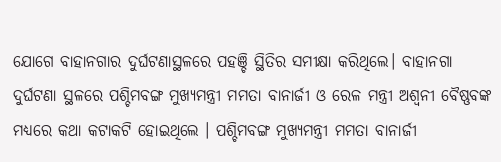ଯୋଗେ ବାହାନଗାର ଦୁର୍ଘଟଣାସ୍ଥଳରେ ପହଞ୍ଚି ସ୍ଥିତିର ସମୀକ୍ଷା କରିଥିଲେ। ବାହାନଗା ଦୁର୍ଘଟଣା ସ୍ଥଳରେ ପଶ୍ଚିମବଙ୍ଗ ମୁଖ୍ୟମନ୍ତ୍ରୀ ମମତା ବାନାର୍ଜୀ ଓ ରେଳ ମନ୍ତ୍ରୀ ଅଶ୍ୱନୀ ବୈଷ୍ଣବଙ୍କ ମଧ୍ୟରେ କଥା କଟାକଟି ହୋଇଥିଲେ । ପଶ୍ଚିମବଙ୍ଗ ମୁଖ୍ୟମନ୍ତ୍ରୀ ମମତା ବାନାର୍ଜୀ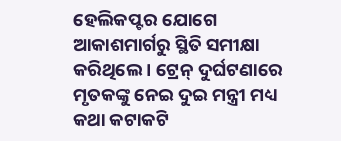ହେଲିକପ୍ଟର ଯୋଗେ ଆକାଶମାର୍ଗରୁ ସ୍ଥିତି ସମୀକ୍ଷା କରିଥିଲେ । ଟ୍ରେନ୍ ଦୁର୍ଘଟଣାରେ ମୃତକଙ୍କୁ ନେଇ ଦୁଇ ମନ୍ତ୍ରୀ ମଧ୍ୟ କଥା କଟାକଟି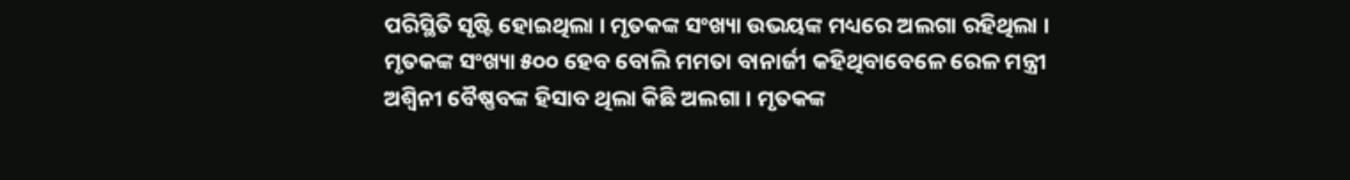ପରିସ୍ଥିତି ସୃଷ୍ଟି ହୋଇଥିଲା । ମୃତକଙ୍କ ସଂଖ୍ୟା ଉଭୟଙ୍କ ମଧ୍ୟରେ ଅଲଗା ରହିଥିଲା । ମୃତକଙ୍କ ସଂଖ୍ୟା ୫୦୦ ହେବ ବୋଲି ମମତା ବାନାର୍ଜୀ କହିଥିବାବେଳେ ରେଳ ମନ୍ତ୍ରୀ ଅଶ୍ବିନୀ ବୈଷ୍ଣବଙ୍କ ହିସାବ ଥିଲା କିଛି ଅଲଗା । ମୃତକଙ୍କ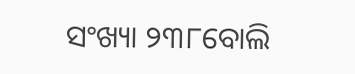ସଂଖ୍ୟା ୨୩୮ବୋଲି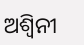ଅଶ୍ବିନୀ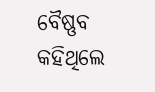ବୈଷ୍ଣବ କହିଥିଲେ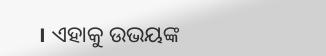। ଏହାକୁ ଉଭୟଙ୍କ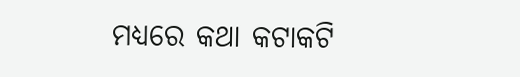ମଧ୍ୟରେ କଥା କଟାକଟି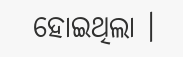ହୋଇଥିଲା ।